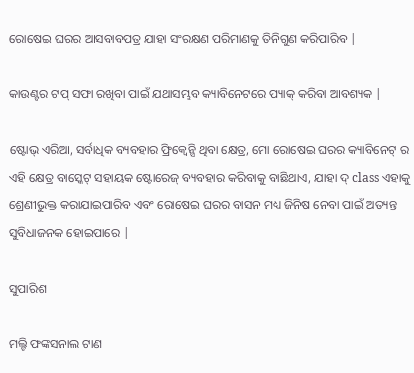ରୋଷେଇ ଘରର ଆସବାବପତ୍ର ଯାହା ସଂରକ୍ଷଣ ପରିମାଣକୁ ତିନିଗୁଣ କରିପାରିବ |

କାଉଣ୍ଟର ଟପ୍ ସଫା ରଖିବା ପାଇଁ ଯଥାସମ୍ଭବ କ୍ୟାବିନେଟରେ ପ୍ୟାକ୍ କରିବା ଆବଶ୍ୟକ |

ଷ୍ଟୋଭ୍ ଏରିଆ, ସର୍ବାଧିକ ବ୍ୟବହାର ଫ୍ରିକ୍ୱେନ୍ସି ଥିବା କ୍ଷେତ୍ର, ମୋ ରୋଷେଇ ଘରର କ୍ୟାବିନେଟ୍ ର ଏହି କ୍ଷେତ୍ର ବାସ୍କେଟ୍ ସହାୟକ ଷ୍ଟୋରେଜ୍ ବ୍ୟବହାର କରିବାକୁ ବାଛିଥାଏ, ଯାହା ଦ୍ class ଏହାକୁ ଶ୍ରେଣୀଭୁକ୍ତ କରାଯାଇପାରିବ ଏବଂ ରୋଷେଇ ଘରର ବାସନ ମଧ୍ୟ ଜିନିଷ ନେବା ପାଇଁ ଅତ୍ୟନ୍ତ ସୁବିଧାଜନକ ହୋଇପାରେ |

ସୁପାରିଶ

ମଲ୍ଟି ଫଙ୍କସନାଲ ଟାଣ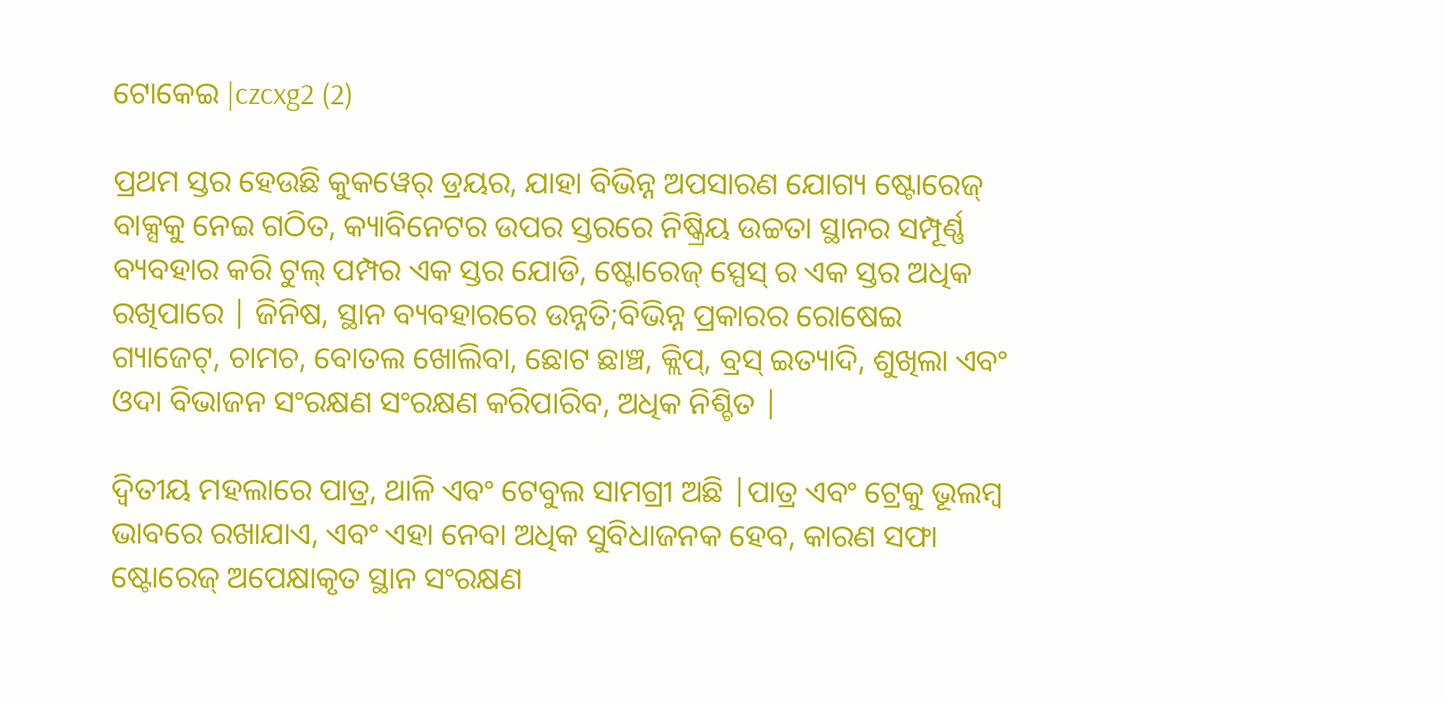ଟୋକେଇ |czcxg2 (2)

ପ୍ରଥମ ସ୍ତର ହେଉଛି କୁକୱେର୍ ଡ୍ରୟର, ଯାହା ବିଭିନ୍ନ ଅପସାରଣ ଯୋଗ୍ୟ ଷ୍ଟୋରେଜ୍ ବାକ୍ସକୁ ନେଇ ଗଠିତ, କ୍ୟାବିନେଟର ଉପର ସ୍ତରରେ ନିଷ୍କ୍ରିୟ ଉଚ୍ଚତା ସ୍ଥାନର ସମ୍ପୂର୍ଣ୍ଣ ବ୍ୟବହାର କରି ଟୁଲ୍ ପମ୍ପର ଏକ ସ୍ତର ଯୋଡି, ଷ୍ଟୋରେଜ୍ ସ୍ପେସ୍ ର ଏକ ସ୍ତର ଅଧିକ ରଖିପାରେ | ଜିନିଷ, ସ୍ଥାନ ବ୍ୟବହାରରେ ଉନ୍ନତି;ବିଭିନ୍ନ ପ୍ରକାରର ରୋଷେଇ ଗ୍ୟାଜେଟ୍, ଚାମଚ, ବୋତଲ ଖୋଲିବା, ଛୋଟ ଛାଞ୍ଚ, କ୍ଲିପ୍, ବ୍ରସ୍ ଇତ୍ୟାଦି, ଶୁଖିଲା ଏବଂ ଓଦା ବିଭାଜନ ସଂରକ୍ଷଣ ସଂରକ୍ଷଣ କରିପାରିବ, ଅଧିକ ନିଶ୍ଚିତ |

ଦ୍ୱିତୀୟ ମହଲାରେ ପାତ୍ର, ଥାଳି ଏବଂ ଟେବୁଲ ସାମଗ୍ରୀ ଅଛି |ପାତ୍ର ଏବଂ ଟ୍ରେକୁ ଭୂଲମ୍ବ ଭାବରେ ରଖାଯାଏ, ଏବଂ ଏହା ନେବା ଅଧିକ ସୁବିଧାଜନକ ହେବ, କାରଣ ସଫା ଷ୍ଟୋରେଜ୍ ଅପେକ୍ଷାକୃତ ସ୍ଥାନ ସଂରକ୍ଷଣ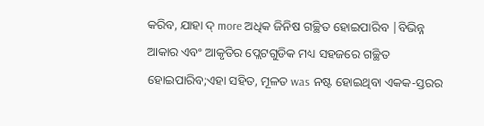କରିବ, ଯାହା ଦ୍ more ଅଧିକ ଜିନିଷ ଗଚ୍ଛିତ ହୋଇପାରିବ |ବିଭିନ୍ନ ଆକାର ଏବଂ ଆକୃତିର ପ୍ଲେଟଗୁଡିକ ମଧ୍ୟ ସହଜରେ ଗଚ୍ଛିତ ହୋଇପାରିବ;ଏହା ସହିତ, ମୂଳତ was ନଷ୍ଟ ହୋଇଥିବା ଏକକ-ସ୍ତରର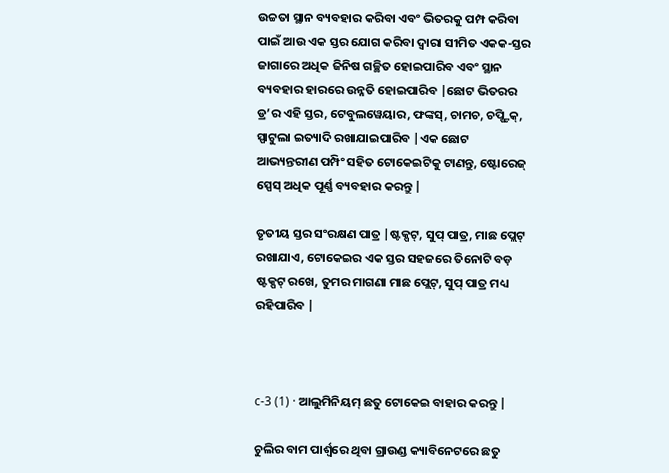ଉଚ୍ଚତା ସ୍ଥାନ ବ୍ୟବହାର କରିବା ଏବଂ ଭିତରକୁ ପମ୍ପ କରିବା ପାଇଁ ଆଉ ଏକ ସ୍ତର ଯୋଗ କରିବା ଦ୍ୱାରା ସୀମିତ ଏକକ-ସ୍ତର ଜାଗାରେ ଅଧିକ ଜିନିଷ ଗଚ୍ଛିତ ହୋଇପାରିବ ଏବଂ ସ୍ଥାନ ବ୍ୟବହାର ହାରରେ ଉନ୍ନତି ହୋଇପାରିବ |ଛୋଟ ଭିତରର ଡ୍ର’ର ଏହି ସ୍ତର, ଟେବୁଲୱେୟାର, ଫଙ୍କସ୍, ଚାମଚ, ଚପ୍ଷ୍ଟିକ୍, ସ୍ପାଟୁଲା ଇତ୍ୟାଦି ରଖାଯାଇପାରିବ |ଏକ ଛୋଟ ଆଭ୍ୟନ୍ତରୀଣ ପମ୍ପିଂ ସହିତ ଟୋକେଇଟିକୁ ଟାଣନ୍ତୁ, ଷ୍ଟୋରେଜ୍ ସ୍ପେସ୍ ଅଧିକ ପୂର୍ଣ୍ଣ ବ୍ୟବହାର କରନ୍ତୁ |

ତୃତୀୟ ସ୍ତର ସଂରକ୍ଷଣ ପାତ୍ର |ଷ୍ଟକ୍ପଟ୍, ସୁପ୍ ପାତ୍ର, ମାଛ ପ୍ଲେଟ୍ ରଖାଯାଏ, ଟୋକେଇର ଏକ ସ୍ତର ସହଜରେ ତିନୋଟି ବଡ଼ ଷ୍ଟକ୍ପଟ୍ ରଖେ, ତୁମର ମାଗଣା ମାଛ ପ୍ଲେଟ୍, ସୁପ୍ ପାତ୍ର ମଧ୍ୟ ରହିପାରିବ |



c-3 (1) · ଆଲୁମିନିୟମ୍ ଛତୁ ଟୋକେଇ ବାହାର କରନ୍ତୁ |

ଚୁଲିର ବାମ ପାର୍ଶ୍ୱରେ ଥିବା ଗ୍ରାଉଣ୍ଡ କ୍ୟାବିନେଟରେ ଛତୁ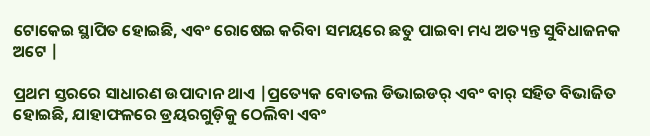ଟୋକେଇ ସ୍ଥାପିତ ହୋଇଛି, ଏବଂ ରୋଷେଇ କରିବା ସମୟରେ ଛତୁ ପାଇବା ମଧ୍ୟ ଅତ୍ୟନ୍ତ ସୁବିଧାଜନକ ଅଟେ |

ପ୍ରଥମ ସ୍ତରରେ ସାଧାରଣ ଉପାଦାନ ଥାଏ |ପ୍ରତ୍ୟେକ ବୋତଲ ଡିଭାଇଡର୍ ଏବଂ ବାର୍ ସହିତ ବିଭାଜିତ ହୋଇଛି, ଯାହାଫଳରେ ଡ୍ରୟରଗୁଡ଼ିକୁ ଠେଲିବା ଏବଂ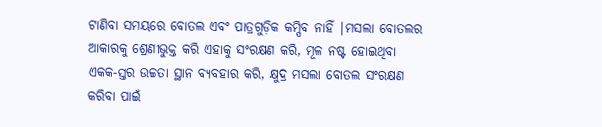ଟାଣିବା ସମୟରେ ବୋତଲ ଏବଂ ପାତ୍ରଗୁଡ଼ିକ କମ୍ପିବ ନାହିଁ |ମସଲା ବୋତଲର ଆକାରକୁ ଶ୍ରେଣୀଭୁକ୍ତ କରି ଏହାକୁ ସଂରକ୍ଷଣ କରି, ମୂଳ ନଷ୍ଟ ହୋଇଥିବା ଏକକ-ସ୍ତର ଉଚ୍ଚତା ସ୍ଥାନ ବ୍ୟବହାର କରି, କ୍ଷୁଦ୍ର ମସଲା ବୋତଲ ସଂରକ୍ଷଣ କରିବା ପାଇଁ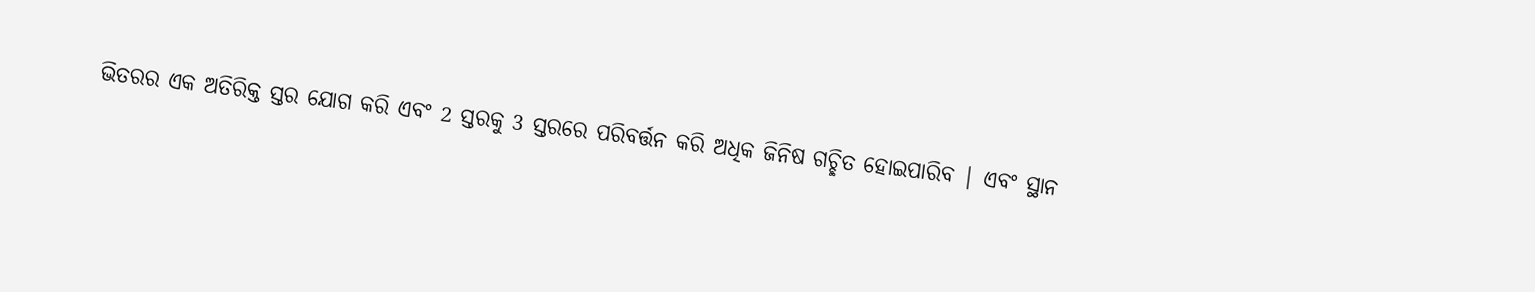ଭିତରର ଏକ ଅତିରିକ୍ତ ସ୍ତର ଯୋଗ କରି ଏବଂ 2 ସ୍ତରକୁ 3 ସ୍ତରରେ ପରିବର୍ତ୍ତନ କରି ଅଧିକ ଜିନିଷ ଗଚ୍ଛିତ ହୋଇପାରିବ | ଏବଂ ସ୍ଥାନ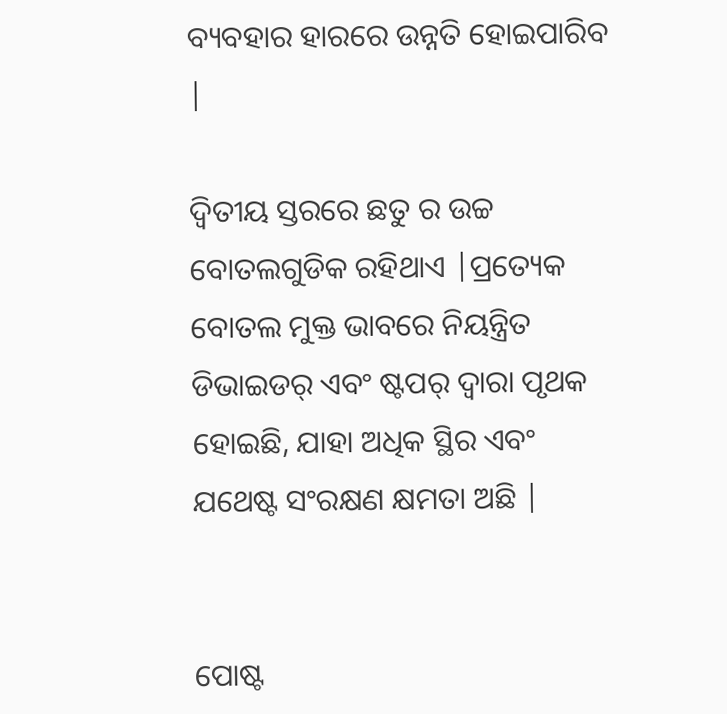ବ୍ୟବହାର ହାରରେ ଉନ୍ନତି ହୋଇପାରିବ |

ଦ୍ୱିତୀୟ ସ୍ତରରେ ଛତୁ ର ଉଚ୍ଚ ବୋତଲଗୁଡିକ ରହିଥାଏ |ପ୍ରତ୍ୟେକ ବୋତଲ ମୁକ୍ତ ଭାବରେ ନିୟନ୍ତ୍ରିତ ଡିଭାଇଡର୍ ଏବଂ ଷ୍ଟପର୍ ଦ୍ୱାରା ପୃଥକ ହୋଇଛି, ଯାହା ଅଧିକ ସ୍ଥିର ଏବଂ ଯଥେଷ୍ଟ ସଂରକ୍ଷଣ କ୍ଷମତା ଅଛି |


ପୋଷ୍ଟ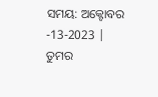ସମୟ: ଅକ୍ଟୋବର -13-2023 |
ତୁମର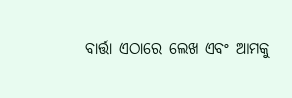ବାର୍ତ୍ତା ଏଠାରେ ଲେଖ ଏବଂ ଆମକୁ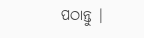ପଠାନ୍ତୁ |